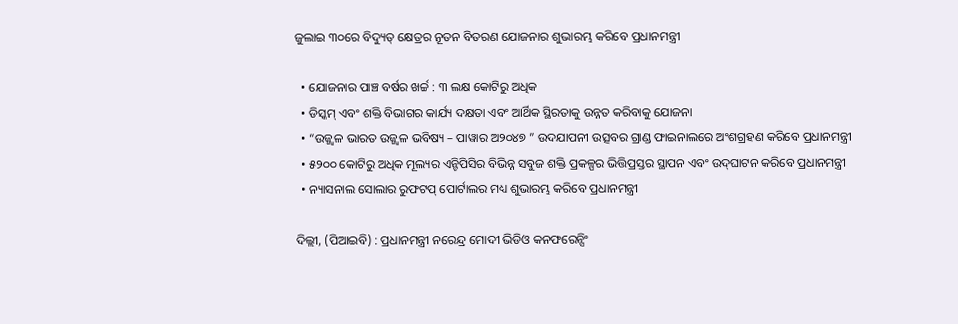ଜୁଲାଇ ୩୦ରେ ବିଦ୍ୟୁତ୍ କ୍ଷେତ୍ରର ନୂତନ ବିତରଣ ଯୋଜନାର ଶୁଭାରମ୍ଭ କରିବେ ପ୍ରଧାନମନ୍ତ୍ରୀ

  • ଯୋଜନାର ପାଞ୍ଚ ବର୍ଷର ଖର୍ଚ୍ଚ : ୩ ଲକ୍ଷ କୋଟିରୁ ଅଧିକ
  • ଡିସ୍କମ୍ ଏବଂ ଶକ୍ତି ବିଭାଗର କାର୍ଯ୍ୟ ଦକ୍ଷତା ଏବଂ ଆର୍ଥିକ ସ୍ଥିରତାକୁ ଉନ୍ନତ କରିବାକୁ ଯୋଜନା
  • “ଉଜ୍ଜ୍ବଳ ଭାରତ ଉଜ୍ଜ୍ୱଳ ଭବିଷ୍ୟ – ପାୱାର ଅ୨୦୪୭ ” ଉଦଯାପନୀ ଉତ୍ସବର ଗ୍ରାଣ୍ଡ ଫାଇନାଲରେ ଅଂଶଗ୍ରହଣ କରିବେ ପ୍ରଧାନମନ୍ତ୍ରୀ
  • ୫୨୦୦ କୋଟିରୁ ଅଧିକ ମୂଲ୍ୟର ଏନ୍ଟିପିସିର ବିଭିନ୍ନ ସବୁଜ ଶକ୍ତି ପ୍ରକଳ୍ପର ଭିତ୍ତିପ୍ରସ୍ତର ସ୍ଥାପନ ଏବଂ ଉଦ୍‌ଘାଟନ କରିବେ ପ୍ରଧାନମନ୍ତ୍ରୀ
  • ନ୍ୟାସନାଲ ସୋଲାର ରୁଫଟପ୍ ପୋର୍ଟାଲର ମଧ୍ୟ ଶୁଭାରମ୍ଭ କରିବେ ପ୍ରଧାନମନ୍ତ୍ରୀ

ଦିଲ୍ଲୀ, (ପିଆଇବି) : ପ୍ରଧାନମନ୍ତ୍ରୀ ନରେନ୍ଦ୍ର ମୋଦୀ ଭିଡିଓ କନଫରେନ୍ସିଂ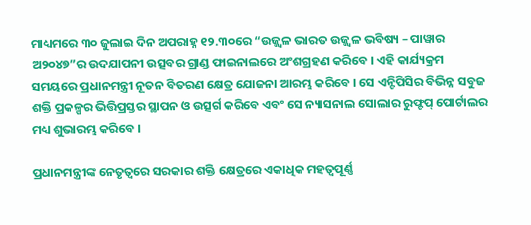ମାଧ୍ୟମରେ ୩୦ ଜୁଲାଇ ଦିନ ଅପରାହ୍ନ ୧୨.୩୦ରେ “ଉଜ୍ଜ୍ୱଳ ଭାରତ ଉଜ୍ଜ୍ୱଳ ଭବିଷ୍ୟ – ପାୱାର ଅ୨୦୪୭”ର ଉଦଯାପନୀ ଉତ୍ସବର ଗ୍ରାଣ୍ଡ ଫାଇନାଲରେ ଅଂଶଗ୍ରହଣ କରିବେ । ଏହି କାର୍ଯ୍ୟକ୍ରମ ସମୟରେ ପ୍ରଧାନମନ୍ତ୍ରୀ ନୂତନ ବିତରଣ କ୍ଷେତ୍ର ଯୋଜନା ଆରମ୍ଭ କରିବେ । ସେ ଏନ୍ଟିପିସିର ବିଭିନ୍ନ ସବୁଜ ଶକ୍ତି ପ୍ରକଳ୍ପର ଭିତ୍ତିପ୍ରସ୍ତର ସ୍ଥାପନ ଓ ଉତ୍ସର୍ଗ କରିବେ ଏବଂ ସେ ନ୍ୟାସନାଲ ସୋଲାର ରୁଫ୍ଟପ୍ ପୋର୍ଟାଲର ମଧ୍ୟ ଶୁଭାରମ୍ଭ କରିବେ ।

ପ୍ରଧାନମନ୍ତ୍ରୀଙ୍କ ନେତୃତ୍ୱରେ ସରକାର ଶକ୍ତି କ୍ଷେତ୍ରରେ ଏକାଧିକ ମହତ୍ୱପୂର୍ଣ୍ଣ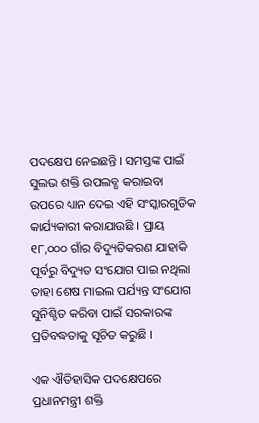ପଦକ୍ଷେପ ନେଇଛନ୍ତି । ସମସ୍ତଙ୍କ ପାଇଁ ସୁଲଭ ଶକ୍ତି ଉପଲବ୍ଧ କରାଇବା ଉପରେ ଧ୍ୟାନ ଦେଇ ଏହି ସଂସ୍କାରଗୁଡିକ କାର୍ଯ୍ୟକାରୀ କରାଯାଉଛି । ପ୍ରାୟ ୧୮,୦୦୦ ଗାଁର ବିଦ୍ୟୁତିକରଣ ଯାହାକି ପୂର୍ବରୁ ବିଦ୍ୟୁତ ସଂଯୋଗ ପାଇ ନଥିଲା ତାହା ଶେଷ ମାଇଲ ପର୍ଯ୍ୟନ୍ତ ସଂଯୋଗ ସୁନିଶ୍ଚିତ କରିବା ପାଇଁ ସରକାରଙ୍କ ପ୍ରତିବଦ୍ଧତାକୁ ସୂଚିତ କରୁଛି ।

ଏକ ଐତିହାସିକ ପଦକ୍ଷେପରେ ପ୍ରଧାନମନ୍ତ୍ରୀ ଶକ୍ତି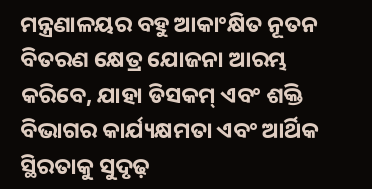ମନ୍ତ୍ରଣାଳୟର ବହୁ ଆକାଂକ୍ଷିତ ନୂତନ ବିତରଣ କ୍ଷେତ୍ର ଯୋଜନା ଆରମ୍ଭ କରିବେ, ଯାହା ଡିସକମ୍ ଏବଂ ଶକ୍ତି ବିଭାଗର କାର୍ଯ୍ୟକ୍ଷମତା ଏବଂ ଆର୍ଥିକ ସ୍ଥିରତାକୁ ସୁଦୃଢ଼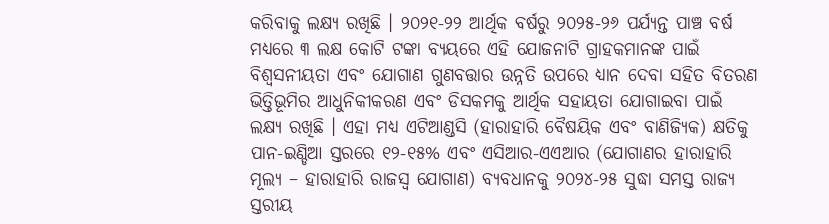କରିବାକୁ ଲକ୍ଷ୍ୟ ରଖିଛି । ୨୦୨୧-୨୨ ଆର୍ଥିକ ବର୍ଷରୁ ୨୦୨୫-୨୬ ପର୍ଯ୍ୟନ୍ତ ପାଞ୍ଚ ବର୍ଷ ମଧ୍ୟରେ ୩ ଲକ୍ଷ କୋଟି ଟଙ୍କା ବ୍ୟୟରେ ଏହି ଯୋଜନାଟି ଗ୍ରାହକମାନଙ୍କ ପାଇଁ ବିଶ୍ୱସନୀୟତା ଏବଂ ଯୋଗାଣ ଗୁଣବତ୍ତାର ଉନ୍ନତି ଉପରେ ଧ୍ୟାନ ଦେବା ସହିତ ବିତରଣ ଭିତ୍ତିଭୂମିର ଆଧୁନିକୀକରଣ ଏବଂ ଡିସକମକୁ ଆର୍ଥିକ ସହାୟତା ଯୋଗାଇବା ପାଇଁ ଲକ୍ଷ୍ୟ ରଖିଛି । ଏହା ମଧ୍ୟ ଏଟିଆଣ୍ଡସି (ହାରାହାରି ବୈଷୟିକ ଏବଂ ବାଣିଜ୍ୟିକ) କ୍ଷତିକୁ ପାନ-ଇଣ୍ଡିଆ ସ୍ତରରେ ୧୨-୧୫% ଏବଂ ଏସିଆର-ଏଏଆର (ଯୋଗାଣର ହାରାହାରି ମୂଲ୍ୟ – ହାରାହାରି ରାଜସ୍ୱ ଯୋଗାଣ) ବ୍ୟବଧାନକୁ ୨୦୨୪-୨୫ ସୁଦ୍ଧା ସମସ୍ତ ରାଜ୍ୟ ସ୍ତରୀୟ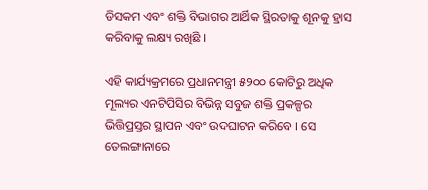ଡିସକମ ଏବଂ ଶକ୍ତି ବିଭାଗର ଆର୍ଥିକ ସ୍ଥିରତାକୁ ଶୂନକୁ ହ୍ରାସ କରିବାକୁ ଲକ୍ଷ୍ୟ ରଖିଛି ।

ଏହି କାର୍ଯ୍ୟକ୍ରମରେ ପ୍ରଧାନମନ୍ତ୍ରୀ ୫୨୦୦ କୋଟିରୁ ଅଧିକ ମୂଲ୍ୟର ଏନଟିପିସିର ବିଭିନ୍ନ ସବୁଜ ଶକ୍ତି ପ୍ରକଳ୍ପର ଭିତ୍ତିପ୍ରସ୍ତର ସ୍ଥାପନ ଏବଂ ଉଦଘାଟନ କରିବେ । ସେ ତେଲଙ୍ଗାନାରେ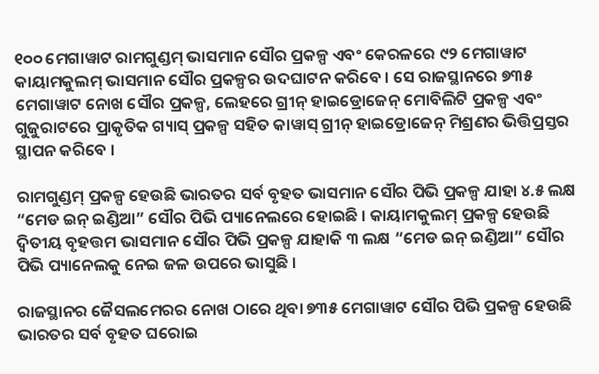୧୦୦ ମେଗାୱାଟ ରାମଗୁଣ୍ଡମ୍ ଭାସମାନ ସୌର ପ୍ରକଳ୍ପ ଏବଂ କେରଳରେ ୯୨ ମେଗାୱାଟ କାୟାମକୁଲମ୍ ଭାସମାନ ସୌର ପ୍ରକଳ୍ପର ଉଦଘାଟନ କରିବେ । ସେ ରାଜସ୍ଥାନରେ ୭୩୫ ମେଗାୱାଟ ନୋଖ ସୌର ପ୍ରକଳ୍ପ, ଲେହରେ ଗ୍ରୀନ୍ ହାଇଡ୍ରୋଜେନ୍ ମୋବିଲିଟି ପ୍ରକଳ୍ପ ଏବଂ ଗୁଜୁରାଟରେ ପ୍ରାକୃତିକ ଗ୍ୟାସ୍ ପ୍ରକଳ୍ପ ସହିତ କାୱାସ୍ ଗ୍ରୀନ୍ ହାଇଡ୍ରୋଜେନ୍ ମିଶ୍ରଣର ଭିତ୍ତିପ୍ରସ୍ତର ସ୍ଥାପନ କରିବେ ।

ରାମଗୁଣ୍ଡମ୍ ପ୍ରକଳ୍ପ ହେଉଛି ଭାରତର ସର୍ବ ବୃହତ ଭାସମାନ ସୌର ପିଭି ପ୍ରକଳ୍ପ ଯାହା ୪.୫ ଲକ୍ଷ “ମେଡ ଇନ୍ ଇଣ୍ଡିଆ” ସୌର ପିଭି ପ୍ୟାନେଲରେ ହୋଇଛି । କାୟାମକୁଲମ୍ ପ୍ରକଳ୍ପ ହେଉଛି ଦ୍ୱିତୀୟ ବୃହତ୍ତମ ଭାସମାନ ସୌର ପିଭି ପ୍ରକଳ୍ପ ଯାହାକି ୩ ଲକ୍ଷ “ମେଡ ଇନ୍ ଇଣ୍ଡିଆ” ସୌର ପିଭି ପ୍ୟାନେଲକୁ ନେଇ ଜଳ ଉପରେ ଭାସୁଛି ।

ରାଜସ୍ଥାନର ଜୈସଲମେରର ନୋଖ ଠାରେ ଥିବା ୭୩୫ ମେଗାୱାଟ ସୌର ପିଭି ପ୍ରକଳ୍ପ ହେଉଛି ଭାରତର ସର୍ବ ବୃହତ ଘରୋଇ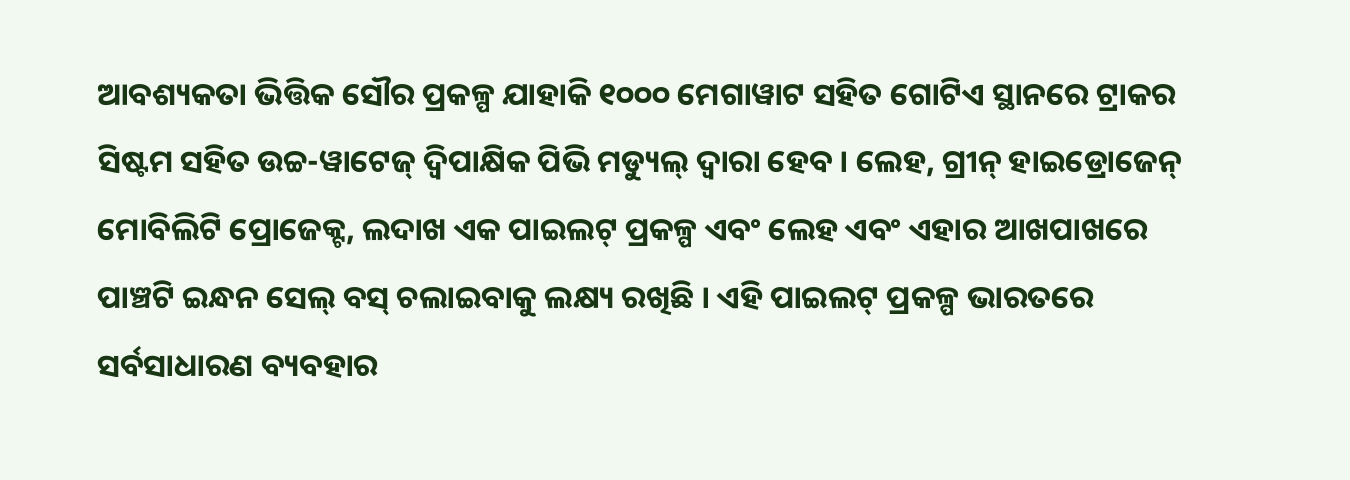ଆବଶ୍ୟକତା ଭିତ୍ତିକ ସୌର ପ୍ରକଳ୍ପ ଯାହାକି ୧୦୦୦ ମେଗାୱାଟ ସହିତ ଗୋଟିଏ ସ୍ଥାନରେ ଟ୍ରାକର ସିଷ୍ଟମ ସହିତ ଉଚ୍ଚ-ୱାଟେଜ୍ ଦ୍ୱିପାକ୍ଷିକ ପିଭି ମଡ୍ୟୁଲ୍ ଦ୍ୱାରା ହେବ । ଲେହ, ଗ୍ରୀନ୍ ହାଇଡ୍ରୋଜେନ୍ ମୋବିଲିଟି ପ୍ରୋଜେକ୍ଟ, ଲଦାଖ ଏକ ପାଇଲଟ୍ ପ୍ରକଳ୍ପ ଏବଂ ଲେହ ଏବଂ ଏହାର ଆଖପାଖରେ ପାଞ୍ଚଟି ଇନ୍ଧନ ସେଲ୍ ବସ୍ ଚଲାଇବାକୁ ଲକ୍ଷ୍ୟ ରଖିଛି । ଏହି ପାଇଲଟ୍ ପ୍ରକଳ୍ପ ଭାରତରେ ସର୍ବସାଧାରଣ ବ୍ୟବହାର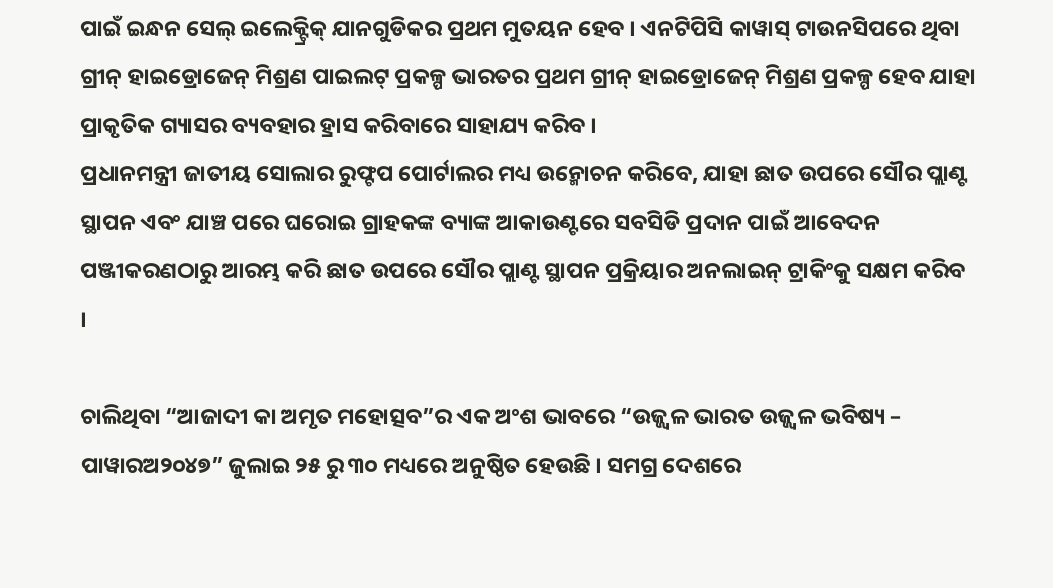ପାଇଁ ଇନ୍ଧନ ସେଲ୍ ଇଲେକ୍ଟ୍ରିକ୍ ଯାନଗୁଡିକର ପ୍ରଥମ ମୁତୟନ ହେବ । ଏନଟିପିସି କାୱାସ୍ ଟାଉନସିପରେ ଥିବା ଗ୍ରୀନ୍ ହାଇଡ୍ରୋଜେନ୍ ମିଶ୍ରଣ ପାଇଲଟ୍ ପ୍ରକଳ୍ପ ଭାରତର ପ୍ରଥମ ଗ୍ରୀନ୍ ହାଇଡ୍ରୋଜେନ୍ ମିଶ୍ରଣ ପ୍ରକଳ୍ପ ହେବ ଯାହା ପ୍ରାକୃତିକ ଗ୍ୟାସର ବ୍ୟବହାର ହ୍ରାସ କରିବାରେ ସାହାଯ୍ୟ କରିବ ।
ପ୍ରଧାନମନ୍ତ୍ରୀ ଜାତୀୟ ସୋଲାର ରୁଫ୍ଟପ ପୋର୍ଟାଲର ମଧ୍ୟ ଉନ୍ମୋଚନ କରିବେ, ଯାହା ଛାତ ଉପରେ ସୌର ପ୍ଲାଣ୍ଟ ସ୍ଥାପନ ଏବଂ ଯାଞ୍ଚ ପରେ ଘରୋଇ ଗ୍ରାହକଙ୍କ ବ୍ୟାଙ୍କ ଆକାଉଣ୍ଟରେ ସବସିଡି ପ୍ରଦାନ ପାଇଁ ଆବେଦନ ପଞ୍ଜୀକରଣଠାରୁ ଆରମ୍ଭ କରି ଛାତ ଉପରେ ସୌର ପ୍ଲାଣ୍ଟ ସ୍ଥାପନ ପ୍ରକ୍ରିୟାର ଅନଲାଇନ୍ ଟ୍ରାକିଂକୁ ସକ୍ଷମ କରିବ ।

ଚାଲିଥିବା “ଆଜାଦୀ କା ଅମୃତ ମହୋତ୍ସବ”ର ଏକ ଅଂଶ ଭାବରେ “ଉଜ୍ଜ୍ୱଳ ଭାରତ ଉଜ୍ଜ୍ୱଳ ଭବିଷ୍ୟ – ପାୱାରଅ୨୦୪୭” ଜୁଲାଇ ୨୫ ରୁ ୩୦ ମଧ୍ୟରେ ଅନୁଷ୍ଠିତ ହେଉଛି । ସମଗ୍ର ଦେଶରେ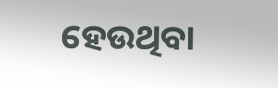ହେଉଥିବା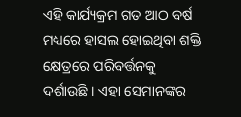ଏହି କାର୍ଯ୍ୟକ୍ରମ ଗତ ଆଠ ବର୍ଷ ମଧ୍ୟରେ ହାସଲ ହୋଇଥିବା ଶକ୍ତି କ୍ଷେତ୍ରରେ ପରିବର୍ତ୍ତନକୁ ଦର୍ଶାଉଛି । ଏହା ସେମାନଙ୍କର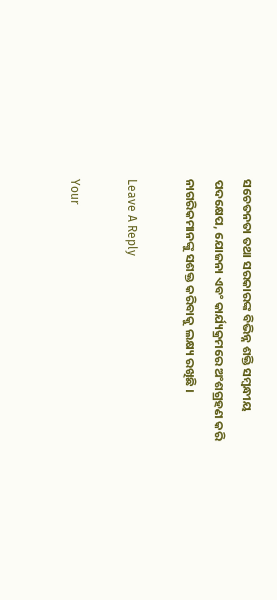ସଚେତନତା ତଥା ସରକାରଙ୍କ ବିଭିନ୍ନ ଶକ୍ତି ସମ୍ବନ୍ଧୀୟ ପଦକ୍ଷେପ, ଯୋଜନା ଏବଂ କାର୍ଯ୍ୟକ୍ରମରେ ଅଂଶଗ୍ରହଣ କରି ନାଗରିକମାନଙ୍କୁ ସଶକ୍ତ କରିବାକୁ ଲକ୍ଷ୍ୟ ରଖିଛି ।

Leave A Reply

Your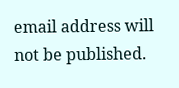email address will not be published.